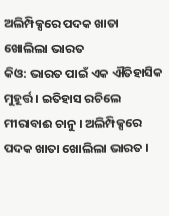ଅଲିମ୍ପିକ୍ସରେ ପଦକ ଖାତା ଖୋଲିଲା ଭାରତ
କିଓ: ଭାରତ ପାଇଁ ଏକ ଐତିହାସିକ ମୁହୂର୍ତ୍ତ । ଇତିହାସ ରଚିଲେ ମୀରାବାଈ ଚାନୁ । ଅଲିମ୍ପିକ୍ସରେ ପଦକ ଖାତା ଖୋଲିଲା ଭାରତ ।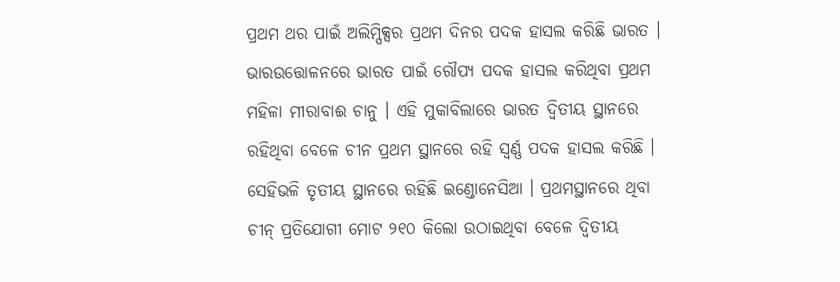ପ୍ରଥମ ଥର ପାଇଁ ଅଲିମ୍ପିକ୍ସର ପ୍ରଥମ ଦିନର ପଦକ ହାସଲ କରିଛି ଭାରତ । ଭାରଉତ୍ତୋଳନରେ ଭାରତ ପାଇଁ ରୌପ୍ୟ ପଦକ ହାସଲ କରିଥିବା ପ୍ରଥମ ମହିଳା ମୀରାବାଈ ଚାନୁ । ଏହି ମୁକାବିଲାରେ ଭାରତ ଦ୍ୱିତୀୟ ସ୍ଥାନରେ ରହିଥିବା ବେଳେ ଚୀନ ପ୍ରଥମ ସ୍ଥାନରେ ରହି ସ୍ୱର୍ଣ୍ଣ ପଦକ ହାସଲ କରିଛି । ସେହିଭଳି ତୃତୀୟ ସ୍ଥାନରେ ରହିଛି ଇଣ୍ଡୋନେସିଆ । ପ୍ରଥମସ୍ଥାନରେ ଥିବା ଚୀନ୍ ପ୍ରତିଯୋଗୀ ମୋଟ ୨୧୦ କିଲୋ ଉଠାଇଥିବା ବେଳେ ଦ୍ୱିତୀୟ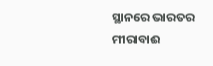ସ୍ଥାନରେ ଭାରତର ମୀରାବାଈ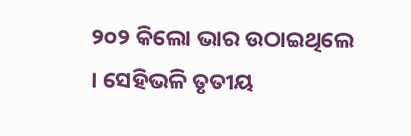୨୦୨ କିଲୋ ଭାର ଉଠାଇଥିଲେ । ସେହିଭଳି ତୃତୀୟ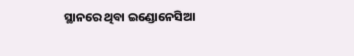ସ୍ଥାନରେ ଥିବା ଇଣ୍ଡୋନେସିଆ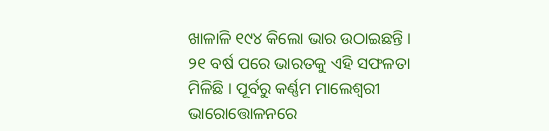ଖାଳାଳି ୧୯୪ କିଲୋ ଭାର ଉଠାଇଛନ୍ତି । ୨୧ ବର୍ଷ ପରେ ଭାରତକୁ ଏହି ସଫଳତା ମିଳିଛି । ପୂର୍ବରୁ କର୍ଣ୍ଣମ ମାଲେଶ୍ୱରୀ ଭାରୋତ୍ତୋଳନରେ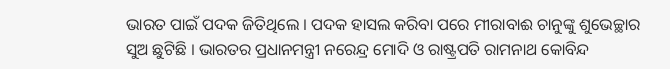ଭାରତ ପାଇଁ ପଦକ ଜିତିଥିଲେ । ପଦକ ହାସଲ କରିବା ପରେ ମୀରାବାଈ ଚାନୁଙ୍କୁ ଶୁଭେଚ୍ଛାର ସୁଅ ଛୁଟିଛି । ଭାରତର ପ୍ରଧାନମନ୍ତ୍ରୀ ନରେନ୍ଦ୍ର ମୋଦି ଓ ରାଷ୍ଟ୍ରପତି ରାମନାଥ କୋବିନ୍ଦ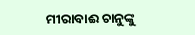ମୀରାବାଈ ଚାନୁଙ୍କୁ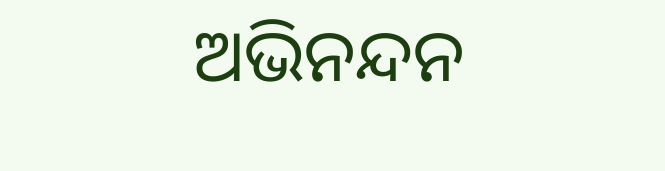ଅଭିନନ୍ଦନ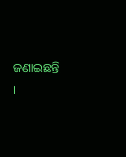ଜଣାଇଛନ୍ତି ।